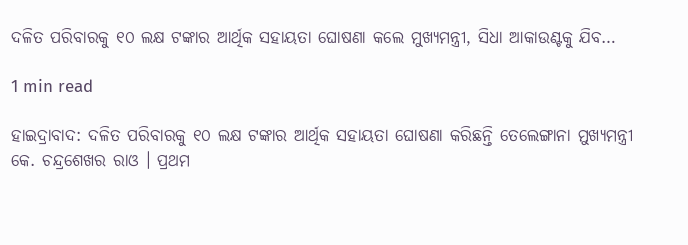ଦଳିତ ପରିବାରକୁ ୧୦ ଲକ୍ଷ ଟଙ୍କାର ଆର୍ଥିକ ସହାୟତା ଘୋଷଣା କଲେ ମୁଖ୍ୟମନ୍ତ୍ରୀ, ସିଧା ଆକାଉଣ୍ଟକୁ ଯିବ…

1 min read

ହାଇଦ୍ରାବାଦ: ଦଳିତ ପରିବାରକୁ ୧୦ ଲକ୍ଷ ଟଙ୍କାର ଆର୍ଥିକ ସହାୟତା ଘୋଷଣା କରିଛନ୍ତି ତେଲେଙ୍ଗାନା ମୁଖ୍ୟମନ୍ତ୍ରୀ କେ. ଚନ୍ଦ୍ରଶେଖର ରାଓ । ପ୍ରଥମ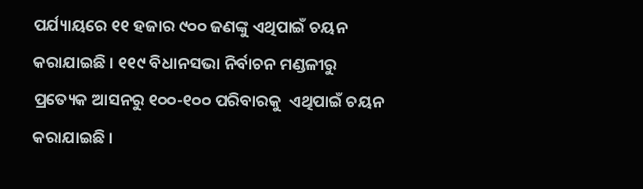ପର୍ଯ୍ୟାୟରେ ୧୧ ହଜାର ୯୦୦ ଜଣଙ୍କୁ ଏଥିପାଇଁ ଚୟନ କରାଯାଇଛି । ୧୧୯ ବିଧାନସଭା ନିର୍ବାଚନ ମଣ୍ଡଳୀରୁ ପ୍ରତ୍ୟେକ ଆସନରୁ ୧୦୦-୧୦୦ ପରିବାରକୁ  ଏଥିପାଇଁ ଚୟନ କରାଯାଇଛି ।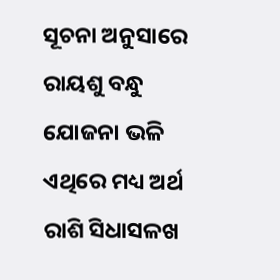ସୂଚନା ଅନୁସାରେ ରାୟଶୁ ବନ୍ଧୁ ଯୋଜନା ଭଳି ଏଥିରେ ମଧ୍ୟ ଅର୍ଥ ରାଶି ସିଧାସଳଖ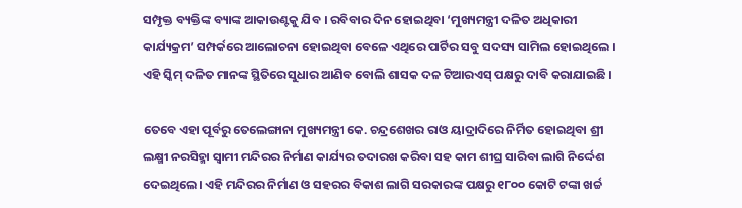ସମ୍ପୃକ୍ତ ବ୍ୟକ୍ତିଙ୍କ ବ୍ୟାଙ୍କ ଆକାଉଣ୍ଟକୁ ଯିବ । ରବିବାର ଦିନ ହୋଇଥିବା ‘ମୁଖ୍ୟମନ୍ତ୍ରୀ ଦଳିତ ଅଧିକାରୀ କାର୍ଯ୍ୟକ୍ରମ’ ସମ୍ପର୍କରେ ଆଲୋଚନା ହୋଇଥିବା ବେଳେ ଏଥିରେ ପାର୍ଟିର ସବୁ ସଦସ୍ୟ ସାମିଲ ହୋଇଥିଲେ । ଏହି ସ୍କିମ୍ ଦଳିତ ମାନଙ୍କ ସ୍ଥିତିରେ ସୁଧାର ଆଣିବ ବୋଲି ଶାସକ ଦଳ ଟିଆରଏସ୍ ପକ୍ଷରୁ ଦାବି କରାଯାଇଛି ।

ତେବେ ଏହା ପୂର୍ବରୁ ତେଲେଙ୍ଗାନା ମୁଖ୍ୟମନ୍ତ୍ରୀ କେ. ଚନ୍ଦ୍ରଶେଖର ରାଓ ୟାଦ୍ରାଦିରେ ନିର୍ମିତ ହୋଇଥିବା ଶ୍ରୀ ଲକ୍ଷ୍ମୀ ନରସିହ୍ମା ସ୍ୱାମୀ ମନ୍ଦିରର ନିର୍ମାଣ କାର୍ଯ୍ୟର ତଦାରଖ କରିବା ସହ କାମ ଶୀଘ୍ର ସାରିବା ଲାଗି ନିର୍ଦ୍ଦେଶ ଦେଇଥିଲେ। ଏହି ମନ୍ଦିରର ନିର୍ମାଣ ଓ ସହରର ବିକାଶ ଲାଗି ସରକାରଙ୍କ ପକ୍ଷରୁ ୧୮୦୦ କୋଟି ଟଙ୍କା ଖର୍ଚ୍ଚ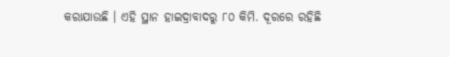କରାଯାଉଛି । ଏହି ସ୍ଥାନ ହାଇଦ୍ରାବାଦରୁ ୮୦ କିମି. ଦୂରରେ ରହିଛି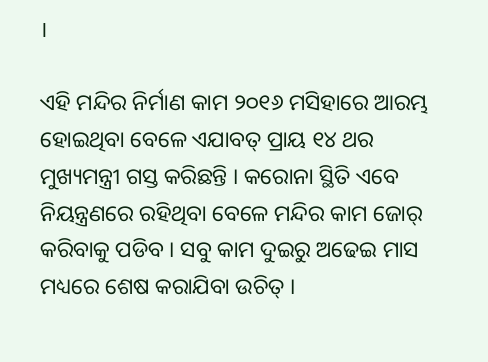।

ଏହି ମନ୍ଦିର ନିର୍ମାଣ କାମ ୨୦୧୬ ମସିହାରେ ଆରମ୍ଭ ହୋଇଥିବା ବେଳେ ଏଯାବତ୍ ପ୍ରାୟ ୧୪ ଥର ମୁଖ୍ୟମନ୍ତ୍ରୀ ଗସ୍ତ କରିଛନ୍ତି । କରୋନା ସ୍ଥିତି ଏବେ ନିୟନ୍ତ୍ରଣରେ ରହିଥିବା ବେଳେ ମନ୍ଦିର କାମ ଜୋର୍ କରିବାକୁ ପଡିବ । ସବୁ କାମ ଦୁଇରୁ ଅଢେଇ ମାସ ମଧ୍ୟରେ ଶେଷ କରାଯିବା ଉଚିତ୍ ।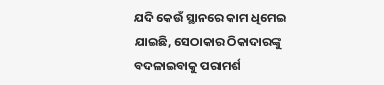ଯଦି କେଉଁ ସ୍ଥାନରେ କାମ ଧିମେଇ ଯାଇଛି, ସେଠାକାର ଠିକାଦାରଙ୍କୁ ବଦଳାଇବାକୁ ପରାମର୍ଶ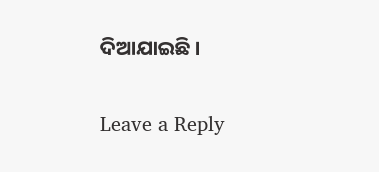ଦିଆଯାଇଛି ।

Leave a Reply